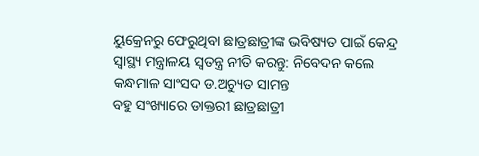ୟୁକ୍ରେନରୁ ଫେରୁଥିବା ଛାତ୍ରଛାତ୍ରୀଙ୍କ ଭବିଷ୍ୟତ ପାଇଁ କେନ୍ଦ୍ର ସ୍ୱାସ୍ଥ୍ୟ ମନ୍ତ୍ରାଳୟ ସ୍ୱତନ୍ତ୍ର ନୀତି କରନ୍ତୁ: ନିବେଦନ କଲେ କନ୍ଧମାଳ ସାଂସଦ ଡ.ଅଚ୍ୟୁତ ସାମନ୍ତ
ବହୁ ସଂଖ୍ୟାରେ ଡାକ୍ତରୀ ଛାତ୍ରଛାତ୍ରୀ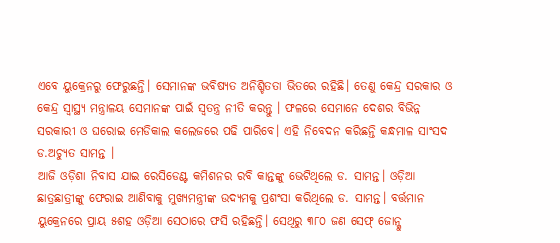ଏବେ ୟୁକ୍ରେନରୁ ଫେରୁଛନ୍ତି। ସେମାନଙ୍କ ଭବିଷ୍ୟତ ଅନିଶ୍ଚିତତା ଭିତରେ ରହିଛି। ତେଣୁ କେନ୍ଦ୍ର ସରକାର ଓ କେନ୍ଦ୍ର ସ୍ୱାସ୍ଥ୍ୟ ମନ୍ତ୍ରାଳୟ ସେମାନଙ୍କ ପାଇଁ ସ୍ୱତନ୍ତ୍ର ନୀତି କରନ୍ତୁ । ଫଳରେ ସେମାନେ ଦେଶର ବିଭିନ୍ନ ସରକାରୀ ଓ ଘରୋଇ ମେଡିକାଲ କଲେଜରେ ପଢି ପାରିବେ। ଏହି ନିବେଦନ କରିଛନ୍ତି କନ୍ଧମାଳ ସାଂସଦ ଡ.ଅଚ୍ୟୁତ ସାମନ୍ତ ।
ଆଜି ଓଡ଼ିଶା ନିବାସ ଯାଇ ରେସିଡେଣ୍ଟ କମିଶନର ରବି କାନ୍ତଙ୍କୁ ଭେଟିଥିଲେ ଡ. ସାମନ୍ତ। ଓଡ଼ିଆ ଛାତ୍ରଛାତ୍ରୀଙ୍କୁ ଫେରାଇ ଆଣିବାକୁ ମୁଖ୍ୟମନ୍ତ୍ରୀଙ୍କ ଉଦ୍ୟମକୁ ପ୍ରଶଂସା କରିଥିଲେ ଡ. ସାମନ୍ତ। ବର୍ତ୍ତମାନ ୟୁକ୍ରେନରେ ପ୍ରାୟ ୫ଶହ ଓଡ଼ିଆ ସେଠାରେ ଫସି ରହିଛନ୍ତି। ସେଥିରୁ ୩୮୦ ଜଣ ସେଫ୍ ଜୋନ୍କୁ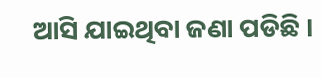ଆସି ଯାଇଥିବା ଜଣା ପଡିଛି ।